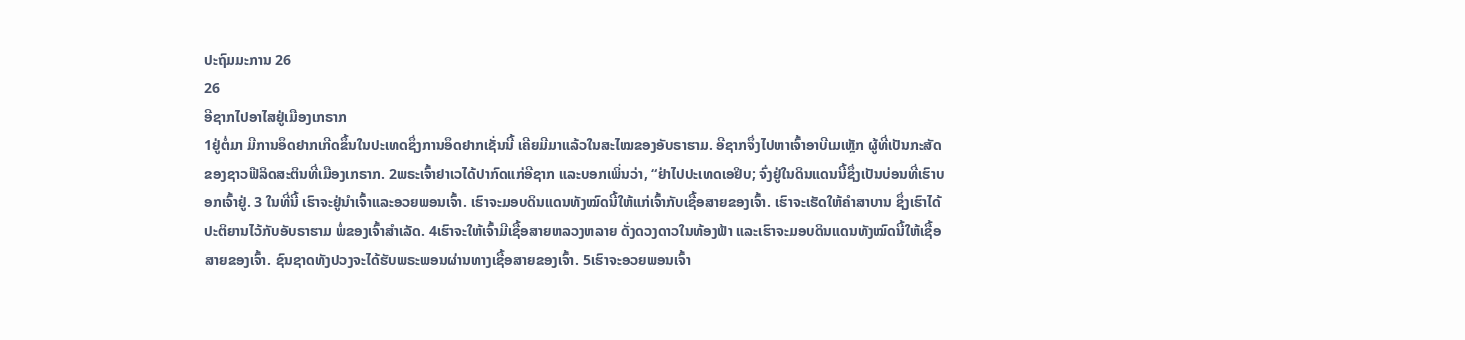ປະຖົມມະການ 26
26
ອີຊາກໄປອາໄສຢູ່ເມືອງເກຣາກ
1ຢູ່ຕໍ່ມາ ມີການອຶດຢາກເກີດຂຶ້ນໃນປະເທດຊຶ່ງການອຶດຢາກເຊັ່ນນີ້ ເຄີຍມີມາແລ້ວໃນສະໄໝຂອງອັບຣາຮາມ. ອີຊາກຈຶ່ງໄປຫາເຈົ້າອາບີເມເຫຼັກ ຜູ້ທີ່ເປັນກະສັດຂອງຊາວຟີລິດສະຕິນທີ່ເມືອງເກຣາກ. 2ພຣະເຈົ້າຢາເວໄດ້ປາກົດແກ່ອີຊາກ ແລະບອກເພິ່ນວ່າ, “ຢ່າໄປປະເທດເອຢິບ; ຈົ່ງຢູ່ໃນດິນແດນນີ້ຊຶ່ງເປັນບ່ອນທີ່ເຮົາບອກເຈົ້າຢູ່. 3 ໃນທີ່ນີ້ ເຮົາຈະຢູ່ນຳເຈົ້າແລະອວຍພອນເຈົ້າ. ເຮົາຈະມອບດິນແດນທັງໝົດນີ້ໃຫ້ແກ່ເຈົ້າກັບເຊື້ອສາຍຂອງເຈົ້າ. ເຮົາຈະເຮັດໃຫ້ຄຳສາບານ ຊຶ່ງເຮົາໄດ້ປະຕິຍານໄວ້ກັບອັບຣາຮາມ ພໍ່ຂອງເຈົ້າສຳເລັດ. 4ເຮົາຈະໃຫ້ເຈົ້າມີເຊື້ອສາຍຫລວງຫລາຍ ດັ່ງດວງດາວໃນທ້ອງຟ້າ ແລະເຮົາຈະມອບດິນແດນທັງໝົດນີ້ໃຫ້ເຊື້ອສາຍຂອງເຈົ້າ. ຊົນຊາດທັງປວງຈະໄດ້ຮັບພຣະພອນຜ່ານທາງເຊື້ອສາຍຂອງເຈົ້າ. 5ເຮົາຈະອວຍພອນເຈົ້າ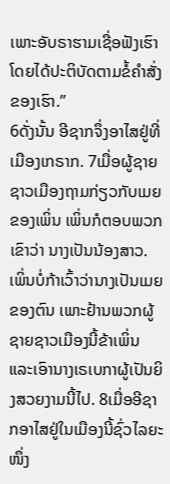ເພາະອັບຣາຮາມເຊື່ອຟັງເຮົາ ໂດຍໄດ້ປະຕິບັດຕາມຂໍ້ຄຳສັ່ງຂອງເຮົາ.”
6ດັ່ງນັ້ນ ອີຊາກຈຶ່ງອາໄສຢູ່ທີ່ເມືອງເກຣາກ. 7ເມື່ອຜູ້ຊາຍຊາວເມືອງຖາມກ່ຽວກັບເມຍຂອງເພິ່ນ ເພິ່ນກໍຕອບພວກເຂົາວ່າ ນາງເປັນນ້ອງສາວ. ເພິ່ນບໍ່ກ້າເວົ້າວ່ານາງເປັນເມຍຂອງຕົນ ເພາະຢ້ານພວກຜູ້ຊາຍຊາວເມືອງນີ້ຂ້າເພິ່ນ ແລະເອົານາງເຣເບກາຜູ້ເປັນຍິງສວຍງາມນີ້ໄປ. 8ເມື່ອອີຊາກອາໄສຢູ່ໃນເມືອງນີ້ຊົ່ວໄລຍະໜຶ່ງ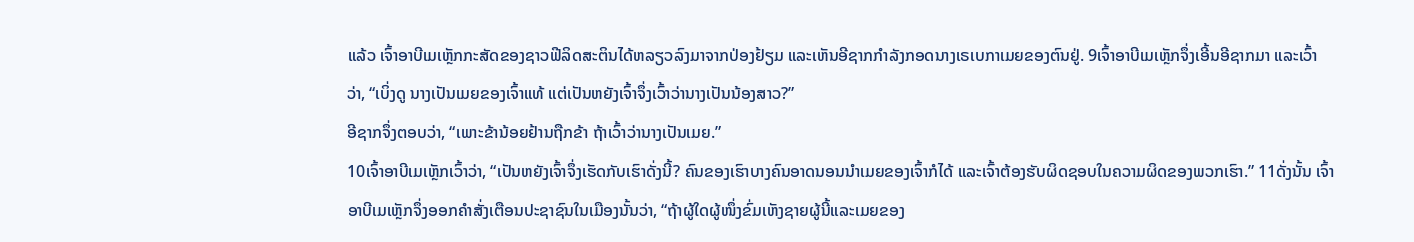ແລ້ວ ເຈົ້າອາບີເມເຫຼັກກະສັດຂອງຊາວຟີລິດສະຕິນໄດ້ຫລຽວລົງມາຈາກປ່ອງຢ້ຽມ ແລະເຫັນອີຊາກກຳລັງກອດນາງເຣເບກາເມຍຂອງຕົນຢູ່. 9ເຈົ້າອາບີເມເຫຼັກຈຶ່ງເອີ້ນອີຊາກມາ ແລະເວົ້າວ່າ, “ເບິ່ງດູ ນາງເປັນເມຍຂອງເຈົ້າແທ້ ແຕ່ເປັນຫຍັງເຈົ້າຈຶ່ງເວົ້າວ່ານາງເປັນນ້ອງສາວ?”
ອີຊາກຈຶ່ງຕອບວ່າ, “ເພາະຂ້ານ້ອຍຢ້ານຖືກຂ້າ ຖ້າເວົ້າວ່ານາງເປັນເມຍ.”
10ເຈົ້າອາບີເມເຫຼັກເວົ້າວ່າ, “ເປັນຫຍັງເຈົ້າຈຶ່ງເຮັດກັບເຮົາດັ່ງນີ້? ຄົນຂອງເຮົາບາງຄົນອາດນອນນຳເມຍຂອງເຈົ້າກໍໄດ້ ແລະເຈົ້າຕ້ອງຮັບຜິດຊອບໃນຄວາມຜິດຂອງພວກເຮົາ.” 11ດັ່ງນັ້ນ ເຈົ້າອາບີເມເຫຼັກຈຶ່ງອອກຄຳສັ່ງເຕືອນປະຊາຊົນໃນເມືອງນັ້ນວ່າ, “ຖ້າຜູ້ໃດຜູ້ໜຶ່ງຂົ່ມເຫັງຊາຍຜູ້ນີ້ແລະເມຍຂອງ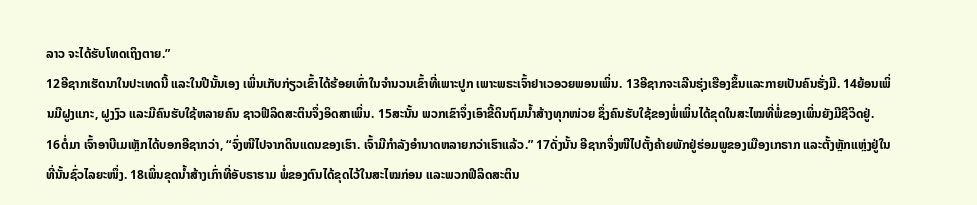ລາວ ຈະໄດ້ຮັບໂທດເຖິງຕາຍ.”
12ອີຊາກເຮັດນາໃນປະເທດນີ້ ແລະໃນປີນັ້ນເອງ ເພິ່ນເກັບກ່ຽວເຂົ້າໄດ້ຮ້ອຍເທົ່າໃນຈຳນວນເຂົ້າທີ່ເພາະປູກ ເພາະພຣະເຈົ້າຢາເວອວຍພອນເພິ່ນ. 13ອີຊາກຈະເລີນຮຸ່ງເຮືອງຂຶ້ນແລະກາຍເປັນຄົນຮັ່ງມີ. 14ຍ້ອນເພິ່ນມີຝູງແກະ, ຝູງງົວ ແລະມີຄົນຮັບໃຊ້ຫລາຍຄົນ ຊາວຟີລິດສະຕິນຈຶ່ງອິດສາເພິ່ນ. 15ສະນັ້ນ ພວກເຂົາຈຶ່ງເອົາຂີ້ດິນຖົມນໍ້າສ້າງທຸກໜ່ວຍ ຊຶ່ງຄົນຮັບໃຊ້ຂອງພໍ່ເພິ່ນໄດ້ຂຸດໃນສະໄໝທີ່ພໍ່ຂອງເພິ່ນຍັງມີຊີວິດຢູ່.
16ຕໍ່ມາ ເຈົ້າອາບີເມເຫຼັກໄດ້ບອກອີຊາກວ່າ, “ຈົ່ງໜີໄປຈາກດິນແດນຂອງເຮົາ. ເຈົ້າມີກຳລັງອຳນາດຫລາຍກວ່າເຮົາແລ້ວ.” 17ດັ່ງນັ້ນ ອີຊາກຈຶ່ງໜີໄປຕັ້ງຄ້າຍພັກຢູ່ຮ່ອມພູຂອງເມືອງເກຣາກ ແລະຕັ້ງຫຼັກແຫຼ່ງຢູ່ໃນທີ່ນັ້ນຊົ່ວໄລຍະໜຶ່ງ. 18ເພິ່ນຂຸດນໍ້າສ້າງເກົ່າທີ່ອັບຣາຮາມ ພໍ່ຂອງຕົນໄດ້ຂຸດໄວ້ໃນສະໄໝກ່ອນ ແລະພວກຟີລິດສະຕິນ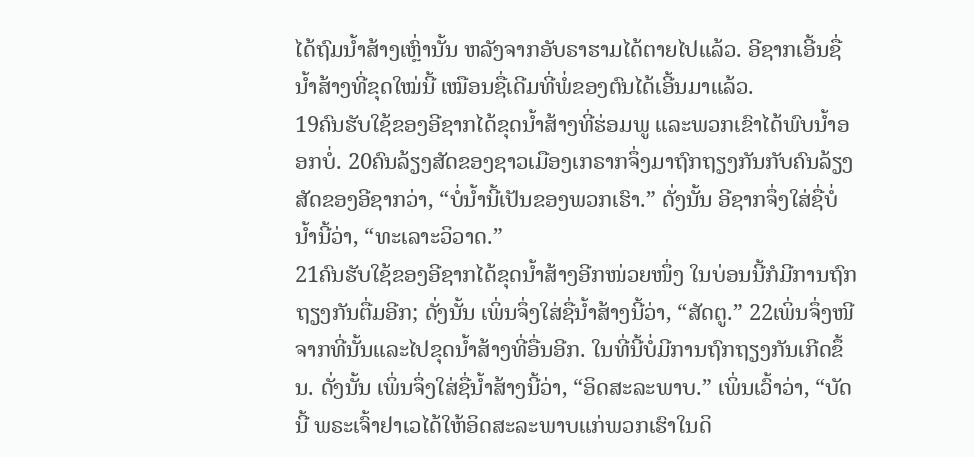ໄດ້ຖົມນໍ້າສ້າງເຫຼົ່ານັ້ນ ຫລັງຈາກອັບຣາຮາມໄດ້ຕາຍໄປແລ້ວ. ອີຊາກເອີ້ນຊື່ນໍ້າສ້າງທີ່ຂຸດໃໝ່ນີ້ ເໝືອນຊື່ເດີມທີ່ພໍ່ຂອງຕົນໄດ້ເອີ້ນມາແລ້ວ.
19ຄົນຮັບໃຊ້ຂອງອີຊາກໄດ້ຂຸດນໍ້າສ້າງທີ່ຮ່ອມພູ ແລະພວກເຂົາໄດ້ພົບນໍ້າອອກບໍ່. 20ຄົນລ້ຽງສັດຂອງຊາວເມືອງເກຣາກຈຶ່ງມາຖົກຖຽງກັນກັບຄົນລ້ຽງສັດຂອງອີຊາກວ່າ, “ບໍ່ນໍ້ານີ້ເປັນຂອງພວກເຮົາ.” ດັ່ງນັ້ນ ອີຊາກຈຶ່ງໃສ່ຊື່ບໍ່ນໍ້ານີ້ວ່າ, “ທະເລາະວິວາດ.”
21ຄົນຮັບໃຊ້ຂອງອີຊາກໄດ້ຂຸດນໍ້າສ້າງອີກໜ່ວຍໜຶ່ງ ໃນບ່ອນນີ້ກໍມີການຖົກຖຽງກັນຕື່ມອີກ; ດັ່ງນັ້ນ ເພິ່ນຈຶ່ງໃສ່ຊື່ນໍ້າສ້າງນີ້ວ່າ, “ສັດຕູ.” 22ເພິ່ນຈຶ່ງໜີຈາກທີ່ນັ້ນແລະໄປຂຸດນໍ້າສ້າງທີ່ອື່ນອີກ. ໃນທີ່ນີ້ບໍ່ມີການຖົກຖຽງກັນເກີດຂຶ້ນ. ດັ່ງນັ້ນ ເພິ່ນຈຶ່ງໃສ່ຊື່ນໍ້າສ້າງນີ້ວ່າ, “ອິດສະລະພາບ.” ເພິ່ນເວົ້າວ່າ, “ບັດນີ້ ພຣະເຈົ້າຢາເວໄດ້ໃຫ້ອິດສະລະພາບແກ່ພວກເຮົາໃນດິ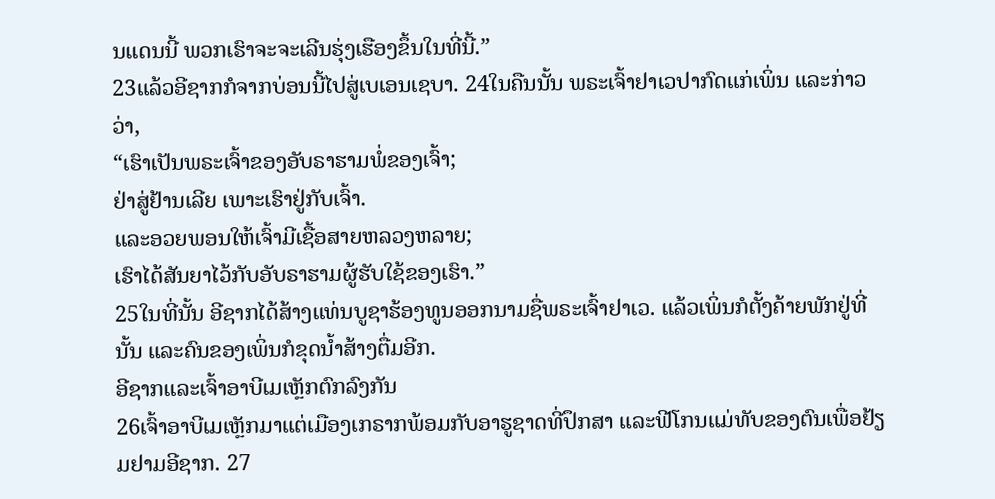ນແດນນີ້ ພວກເຮົາຈະຈະເລີນຮຸ່ງເຮືອງຂຶ້ນໃນທີ່ນີ້.”
23ແລ້ວອີຊາກກໍຈາກບ່ອນນີ້ໄປສູ່ເບເອນເຊບາ. 24ໃນຄືນນັ້ນ ພຣະເຈົ້າຢາເວປາກົດແກ່ເພິ່ນ ແລະກ່າວວ່າ,
“ເຮົາເປັນພຣະເຈົ້າຂອງອັບຣາຮາມພໍ່ຂອງເຈົ້າ;
ຢ່າສູ່ຢ້ານເລີຍ ເພາະເຮົາຢູ່ກັບເຈົ້າ.
ແລະອວຍພອນໃຫ້ເຈົ້າມີເຊື້ອສາຍຫລວງຫລາຍ;
ເຮົາໄດ້ສັນຍາໄວ້ກັບອັບຣາຮາມຜູ້ຮັບໃຊ້ຂອງເຮົາ.”
25ໃນທີ່ນັ້ນ ອີຊາກໄດ້ສ້າງແທ່ນບູຊາຮ້ອງທູນອອກນາມຊື່ພຣະເຈົ້າຢາເວ. ແລ້ວເພິ່ນກໍຕັ້ງຄ້າຍພັກຢູ່ທີ່ນັ້ນ ແລະຄົນຂອງເພິ່ນກໍຂຸດນໍ້າສ້າງຕື່ມອີກ.
ອີຊາກແລະເຈົ້າອາບີເມເຫຼັກຕົກລົງກັນ
26ເຈົ້າອາບີເມເຫຼັກມາແຕ່ເມືອງເກຣາກພ້ອມກັບອາຮູຊາດທີ່ປຶກສາ ແລະຟີໂກນແມ່ທັບຂອງຕົນເພື່ອຢ້ຽມຢາມອີຊາກ. 27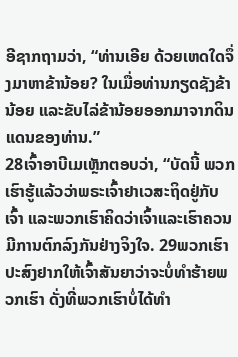ອີຊາກຖາມວ່າ, “ທ່ານເອີຍ ດ້ວຍເຫດໃດຈຶ່ງມາຫາຂ້ານ້ອຍ? ໃນເມື່ອທ່ານກຽດຊັງຂ້ານ້ອຍ ແລະຂັບໄລ່ຂ້ານ້ອຍອອກມາຈາກດິນແດນຂອງທ່ານ.”
28ເຈົ້າອາບີເມເຫຼັກຕອບວ່າ, “ບັດນີ້ ພວກເຮົາຮູ້ແລ້ວວ່າພຣະເຈົ້າຢາເວສະຖິດຢູ່ກັບເຈົ້າ ແລະພວກເຮົາຄິດວ່າເຈົ້າແລະເຮົາຄວນມີການຕົກລົງກັນຢ່າງຈິງໃຈ. 29ພວກເຮົາປະສົງຢາກໃຫ້ເຈົ້າສັນຍາວ່າຈະບໍ່ທຳຮ້າຍພວກເຮົາ ດັ່ງທີ່ພວກເຮົາບໍ່ໄດ້ທຳ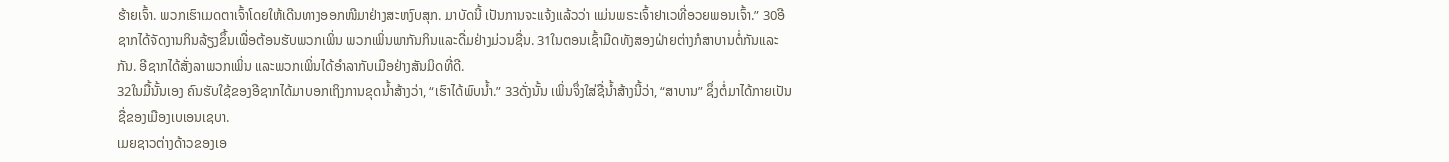ຮ້າຍເຈົ້າ. ພວກເຮົາເມດຕາເຈົ້າໂດຍໃຫ້ເດີນທາງອອກໜີມາຢ່າງສະຫງົບສຸກ. ມາບັດນີ້ ເປັນການຈະແຈ້ງແລ້ວວ່າ ແມ່ນພຣະເຈົ້າຢາເວທີ່ອວຍພອນເຈົ້າ.” 30ອີຊາກໄດ້ຈັດງານກິນລ້ຽງຂຶ້ນເພື່ອຕ້ອນຮັບພວກເພິ່ນ ພວກເພິ່ນພາກັນກິນແລະດື່ມຢ່າງມ່ວນຊື່ນ. 31ໃນຕອນເຊົ້າມືດທັງສອງຝ່າຍຕ່າງກໍສາບານຕໍ່ກັນແລະກັນ. ອີຊາກໄດ້ສັ່ງລາພວກເພິ່ນ ແລະພວກເພິ່ນໄດ້ອຳລາກັບເມືອຢ່າງສັນມິດທີ່ດີ.
32ໃນມື້ນັ້ນເອງ ຄົນຮັບໃຊ້ຂອງອີຊາກໄດ້ມາບອກເຖິງການຂຸດນໍ້າສ້າງວ່າ, “ເຮົາໄດ້ພົບນໍ້າ.” 33ດັ່ງນັ້ນ ເພິ່ນຈຶ່ງໃສ່ຊື່ນໍ້າສ້າງນີ້ວ່າ, “ສາບານ” ຊຶ່ງຕໍ່ມາໄດ້ກາຍເປັນຊື່ຂອງເມືອງເບເອນເຊບາ.
ເມຍຊາວຕ່າງດ້າວຂອງເອ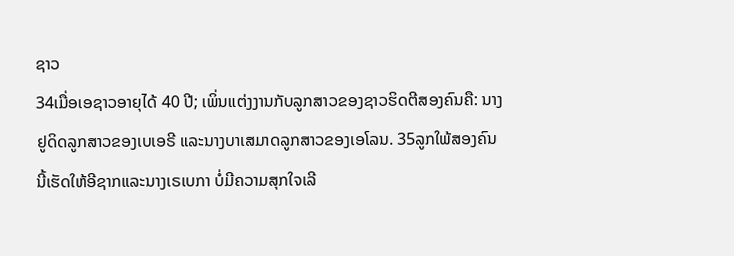ຊາວ
34ເມື່ອເອຊາວອາຍຸໄດ້ 40 ປີ; ເພິ່ນແຕ່ງງານກັບລູກສາວຂອງຊາວຮິດຕີສອງຄົນຄື: ນາງຢູດິດລູກສາວຂອງເບເອຣີ ແລະນາງບາເສມາດລູກສາວຂອງເອໂລນ. 35ລູກໃພ້ສອງຄົນນີ້ເຮັດໃຫ້ອີຊາກແລະນາງເຣເບກາ ບໍ່ມີຄວາມສຸກໃຈເລີ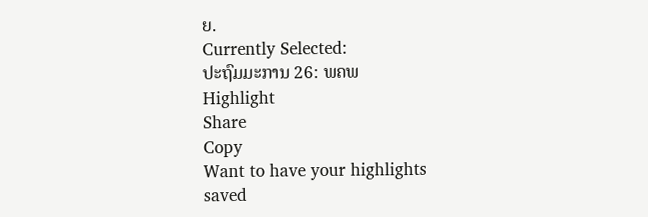ຍ.
Currently Selected:
ປະຖົມມະການ 26: ພຄພ
Highlight
Share
Copy
Want to have your highlights saved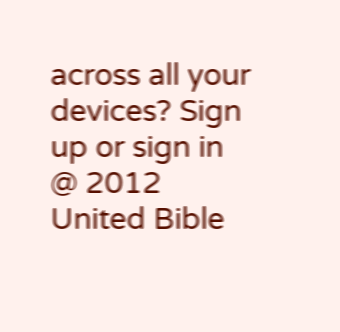across all your devices? Sign up or sign in
@ 2012 United Bible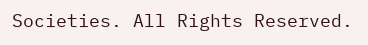Societies. All Rights Reserved.